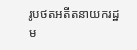រូបថតអតីតនាយករដ្ឋម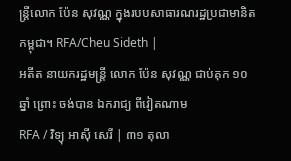ន្ត្រីលោក ប៉ែន សុវណ្ណ ក្នុងរបបសាធារណរដ្ឋប្រជាមានិតកម្ពុជា។ RFA/Cheu Sideth |
អតីត នាយករដ្ឋមន្ត្រី លោក ប៉ែន សុវណ្ណ ជាប់គុក ១០ឆ្នាំ ព្រោះ ចង់បាន ឯករាជ្យ ពីវៀតណាម
RFA / វិទ្យុ អាស៊ី សេរី | ៣១ តុលា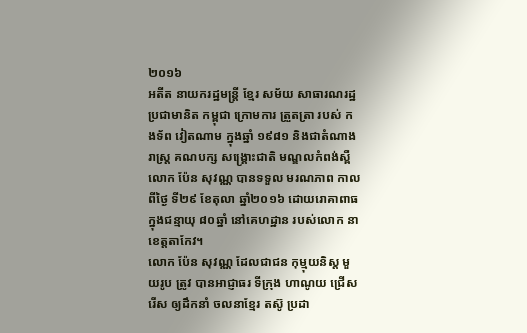២០១៦
អតីត នាយករដ្ឋមន្ត្រី ខ្មែរ សម័យ សាធារណរដ្ឋ ប្រជាមានិត កម្ពុជា ក្រោមការ ត្រួតត្រា របស់ កងទ័ព វៀតណាម ក្នុងឆ្នាំ ១៩៨១ និងជាតំណាងរាស្ត្រ គណបក្ស សង្គ្រោះជាតិ មណ្ឌលកំពង់ស្ពឺ លោក ប៉ែន សុវណ្ណ បានទទួល មរណភាព កាលពីថ្ងៃ ទី២៩ ខែតុលា ឆ្នាំ២០១៦ ដោយរោគាពាធ ក្នុងជន្មាយុ ៨០ឆ្នាំ នៅគេហដ្ឋាន របស់លោក នាខេត្តតាកែវ។
លោក ប៉ែន សុវណ្ណ ដែលជាជន កុម្មុយនិស្ត មួយរូប ត្រូវ បានអាជ្ញាធរ ទីក្រុង ហាណូយ ជ្រើសរើស ឲ្យដឹកនាំ ចលនាខ្មែរ តស៊ូ ប្រដា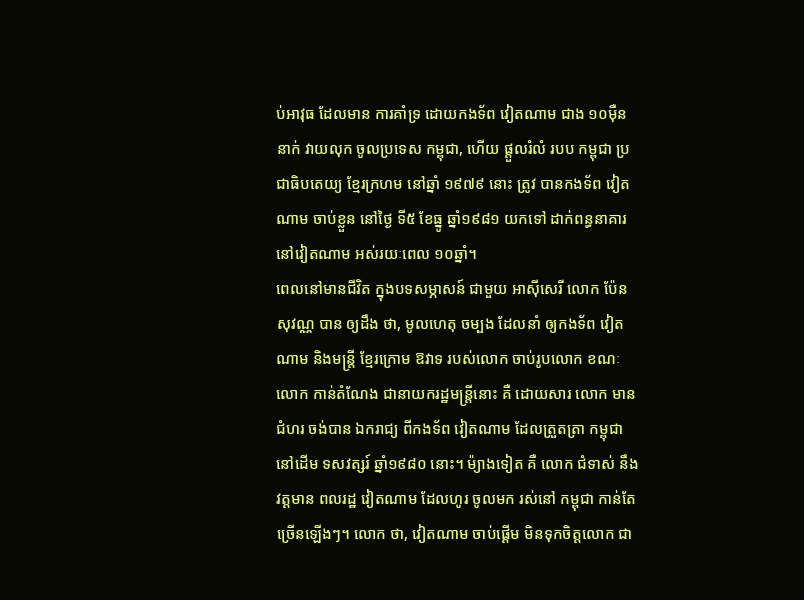ប់អាវុធ ដែលមាន ការគាំទ្រ ដោយកងទ័ព វៀតណាម ជាង ១០ម៉ឺន នាក់ វាយលុក ចូលប្រទេស កម្ពុជា, ហើយ ផ្ដួលរំលំ របប កម្ពុជា ប្រជាធិបតេយ្យ ខ្មែរក្រហម នៅឆ្នាំ ១៩៧៩ នោះ ត្រូវ បានកងទ័ព វៀតណាម ចាប់ខ្លួន នៅថ្ងៃ ទី៥ ខែធ្នូ ឆ្នាំ១៩៨១ យកទៅ ដាក់ពន្ធនាគារ នៅវៀតណាម អស់រយៈពេល ១០ឆ្នាំ។
ពេលនៅមានជីវិត ក្នុងបទសម្ភាសន៍ ជាមួយ អាស៊ីសេរី លោក ប៉ែន សុវណ្ណ បាន ឲ្យដឹង ថា, មូលហេតុ ចម្បង ដែលនាំ ឲ្យកងទ័ព វៀតណាម និងមន្ត្រី ខ្មែរក្រោម ឱវាទ របស់លោក ចាប់រូបលោក ខណៈ លោក កាន់តំណែង ជានាយករដ្ឋមន្ត្រីនោះ គឺ ដោយសារ លោក មានជំហរ ចង់បាន ឯករាជ្យ ពីកងទ័ព វៀតណាម ដែលត្រួតត្រា កម្ពុជា នៅដើម ទសវត្សរ៍ ឆ្នាំ១៩៨០ នោះ។ ម៉្យាងទៀត គឺ លោក ជំទាស់ នឹងវត្តមាន ពលរដ្ឋ វៀតណាម ដែលហូរ ចូលមក រស់នៅ កម្ពុជា កាន់តែ ច្រើនឡើងៗ។ លោក ថា, វៀតណាម ចាប់ផ្ដើម មិនទុកចិត្តលោក ជា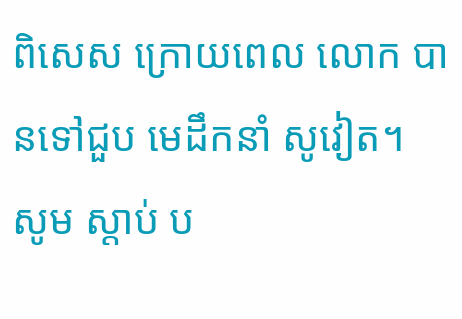ពិសេស ក្រោយពេល លោក បានទៅជួប មេដឹកនាំ សូវៀត។
សូម ស្តាប់ ប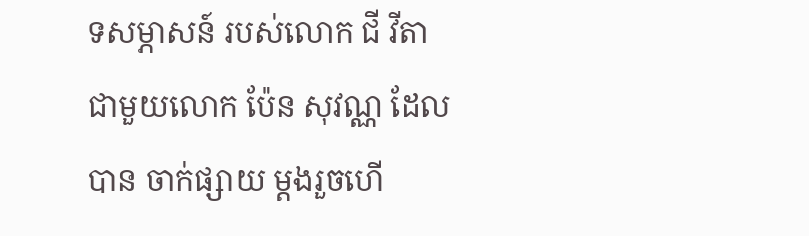ទសម្ភាសន៍ របស់លោក ជី វីតា ជាមួយលោក ប៉ែន សុវណ្ណ ដែលបាន ចាក់ផ្សាយ ម្តងរួចហើ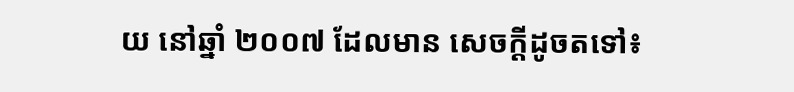យ នៅឆ្នាំ ២០០៧ ដែលមាន សេចក្តីដូចតទៅ៖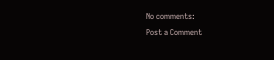No comments:
Post a Comment